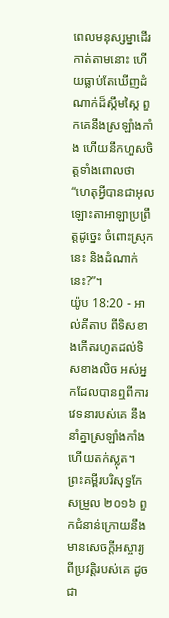ពេលមនុស្សម្នាដើរកាត់តាមនោះ ហើយធ្លាប់តែឃើញដំណាក់ដ៏ស្កឹមស្កៃ ពួកគេនឹងស្រឡាំងកាំង ហើយនឹកហួសចិត្តទាំងពោលថា “ហេតុអ្វីបានជាអុលឡោះតាអាឡាប្រព្រឹត្តដូច្នេះ ចំពោះស្រុកនេះ និងដំណាក់នេះ?”។
យ៉ូប 18:20 - អាល់គីតាប ពីទិសខាងកើតរហូតដល់ទិសខាងលិច អស់អ្នកដែលបានឮពីការវេទនារបស់គេ នឹងនាំគ្នាស្រឡាំងកាំង ហើយតក់ស្លុត។ ព្រះគម្ពីរបរិសុទ្ធកែសម្រួល ២០១៦ ពួកជំនាន់ក្រោយនឹងមានសេចក្ដីអស្ចារ្យ ពីប្រវត្តិរបស់គេ ដូចជា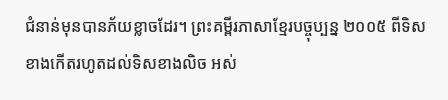ជំនាន់មុនបានភ័យខ្លាចដែរ។ ព្រះគម្ពីរភាសាខ្មែរបច្ចុប្បន្ន ២០០៥ ពីទិសខាងកើតរហូតដល់ទិសខាងលិច អស់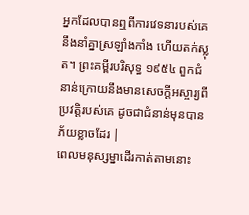អ្នកដែលបានឮពីការវេទនារបស់គេ នឹងនាំគ្នាស្រឡាំងកាំង ហើយតក់ស្លុត។ ព្រះគម្ពីរបរិសុទ្ធ ១៩៥៤ ពួកជំនាន់ក្រោយនឹងមានសេចក្ដីអស្ចារ្យពីប្រវត្តិរបស់គេ ដូចជាជំនាន់មុនបានភ័យខ្លាចដែរ |
ពេលមនុស្សម្នាដើរកាត់តាមនោះ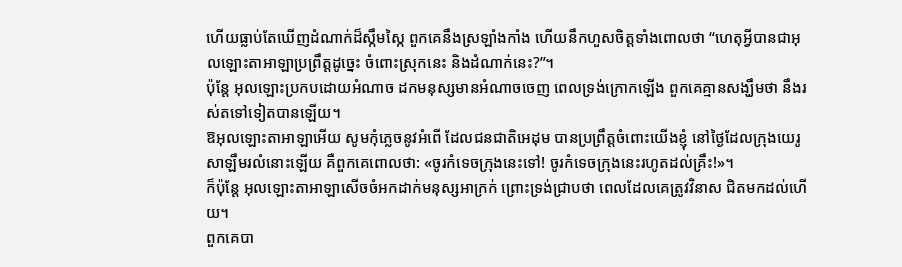ហើយធ្លាប់តែឃើញដំណាក់ដ៏ស្កឹមស្កៃ ពួកគេនឹងស្រឡាំងកាំង ហើយនឹកហួសចិត្តទាំងពោលថា “ហេតុអ្វីបានជាអុលឡោះតាអាឡាប្រព្រឹត្តដូច្នេះ ចំពោះស្រុកនេះ និងដំណាក់នេះ?”។
ប៉ុន្តែ អុលឡោះប្រកបដោយអំណាច ដកមនុស្សមានអំណាចចេញ ពេលទ្រង់ក្រោកឡើង ពួកគេគ្មានសង្ឃឹមថា នឹងរស់តទៅទៀតបានឡើយ។
ឱអុលឡោះតាអាឡាអើយ សូមកុំភ្លេចនូវអំពើ ដែលជនជាតិអេដុម បានប្រព្រឹត្តចំពោះយើងខ្ញុំ នៅថ្ងៃដែលក្រុងយេរូសាឡឹមរលំនោះឡើយ គឺពួកគេពោលថា: «ចូរកំទេចក្រុងនេះទៅ! ចូរកំទេចក្រុងនេះរហូតដល់គ្រឹះ!»។
ក៏ប៉ុន្តែ អុលឡោះតាអាឡាសើចចំអកដាក់មនុស្សអាក្រក់ ព្រោះទ្រង់ជ្រាបថា ពេលដែលគេត្រូវវិនាស ជិតមកដល់ហើយ។
ពួកគេបា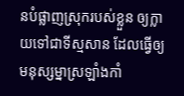នបំផ្លាញស្រុករបស់ខ្លួន ឲ្យក្លាយទៅជាទីស្មសាន ដែលធ្វើឲ្យមនុស្សម្នាស្រឡាំងកាំ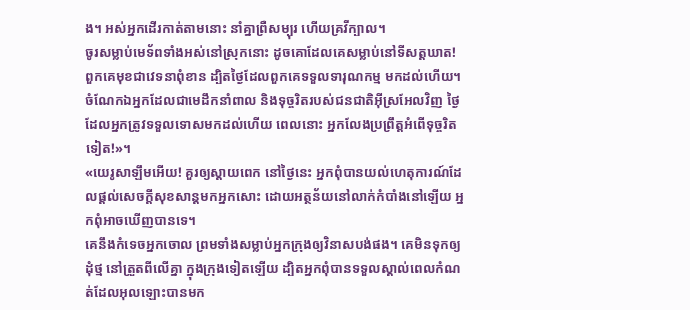ង។ អស់អ្នកដើរកាត់តាមនោះ នាំគ្នាព្រឺសម្បុរ ហើយគ្រវីក្បាល។
ចូរសម្លាប់មេទ័ពទាំងអស់នៅស្រុកនោះ ដូចគោដែលគេសម្លាប់នៅទីសត្តឃាត! ពួកគេមុខជាវេទនាពុំខាន ដ្បិតថ្ងៃដែលពួកគេទទួលទារុណកម្ម មកដល់ហើយ។
ចំណែកឯអ្នកដែលជាមេដឹកនាំពាល និងទុច្ចរិតរបស់ជនជាតិអ៊ីស្រអែលវិញ ថ្ងៃដែលអ្នកត្រូវទទួលទោសមកដល់ហើយ ពេលនោះ អ្នកលែងប្រព្រឹត្តអំពើទុច្ចរិតទៀត!»។
«យេរូសាឡឹមអើយ! គួរឲ្យស្ដាយពេក នៅថ្ងៃនេះ អ្នកពុំបានយល់ហេតុការណ៍ដែលផ្ដល់សេចក្ដីសុខសាន្ដមកអ្នកសោះ ដោយអត្ថន័យនៅលាក់កំបាំងនៅឡើយ អ្នកពុំអាចឃើញបានទេ។
គេនឹងកំទេចអ្នកចោល ព្រមទាំងសម្លាប់អ្នកក្រុងឲ្យវិនាសបង់ផង។ គេមិនទុកឲ្យដុំថ្ម នៅត្រួតពីលើគ្នា ក្នុងក្រុងទៀតឡើយ ដ្បិតអ្នកពុំបានទទួលស្គាល់ពេលកំណត់ដែលអុលឡោះបានមក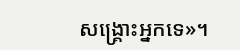សង្គ្រោះអ្នកទេ»។